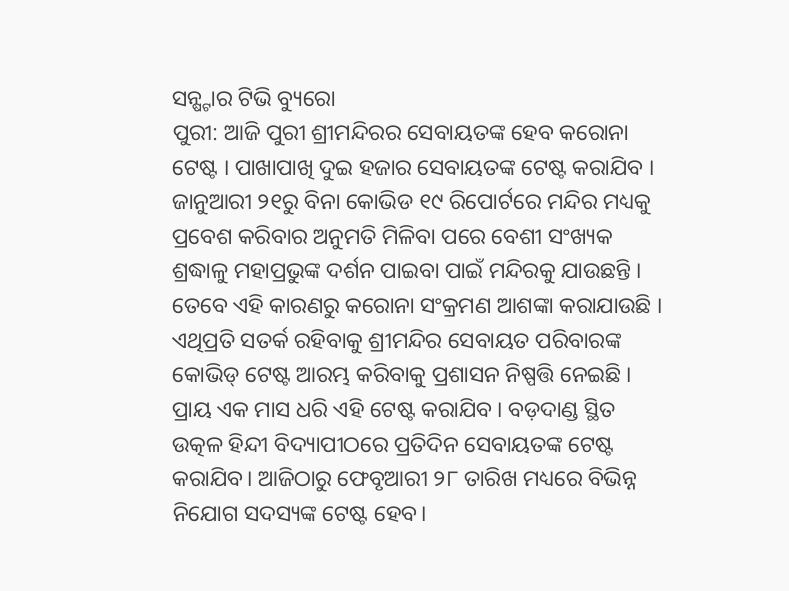ସନ୍ଷ୍ଟାର ଟିଭି ବ୍ୟୁରୋ
ପୁରୀ: ଆଜି ପୁରୀ ଶ୍ରୀମନ୍ଦିରର ସେବାୟତଙ୍କ ହେବ କରୋନା ଟେଷ୍ଟ । ପାଖାପାଖି ଦୁଇ ହଜାର ସେବାୟତଙ୍କ ଟେଷ୍ଟ କରାଯିବ । ଜାନୁଆରୀ ୨୧ରୁ ବିନା କୋଭିଡ ୧୯ ରିପୋର୍ଟରେ ମନ୍ଦିର ମଧ୍ୟକୁ ପ୍ରବେଶ କରିବାର ଅନୁମତି ମିଳିବା ପରେ ବେଶୀ ସଂଖ୍ୟକ ଶ୍ରଦ୍ଧାଳୁ ମହାପ୍ରଭୁଙ୍କ ଦର୍ଶନ ପାଇବା ପାଇଁ ମନ୍ଦିରକୁ ଯାଉଛନ୍ତି । ତେବେ ଏହି କାରଣରୁ କରୋନା ସଂକ୍ରମଣ ଆଶଙ୍କା କରାଯାଉଛି । ଏଥିପ୍ରତି ସତର୍କ ରହିବାକୁ ଶ୍ରୀମନ୍ଦିର ସେବାୟତ ପରିବାରଙ୍କ କୋଭିଡ୍ ଟେଷ୍ଟ ଆରମ୍ଭ କରିବାକୁ ପ୍ରଶାସନ ନିଷ୍ପତ୍ତି ନେଇଛି ।
ପ୍ରାୟ ଏକ ମାସ ଧରି ଏହି ଟେଷ୍ଟ କରାଯିବ । ବଡ଼ଦାଣ୍ଡ ସ୍ଥିତ ଉତ୍କଳ ହିନ୍ଦୀ ବିଦ୍ୟାପୀଠରେ ପ୍ରତିଦିନ ସେବାୟତଙ୍କ ଟେଷ୍ଟ କରାଯିବ। ଆଜିଠାରୁ ଫେବୃଆରୀ ୨୮ ତାରିଖ ମଧ୍ୟରେ ବିଭିନ୍ନ ନିଯୋଗ ସଦସ୍ୟଙ୍କ ଟେଷ୍ଟ ହେବ।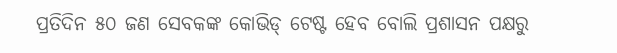ପ୍ରତିଦିନ ୫୦ ଜଣ ସେବକଙ୍କ କୋଭିଡ୍ ଟେଷ୍ଟ ହେବ ବୋଲି ପ୍ରଶାସନ ପକ୍ଷରୁ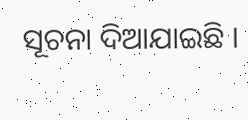ସୂଚନା ଦିଆଯାଇଛି ।